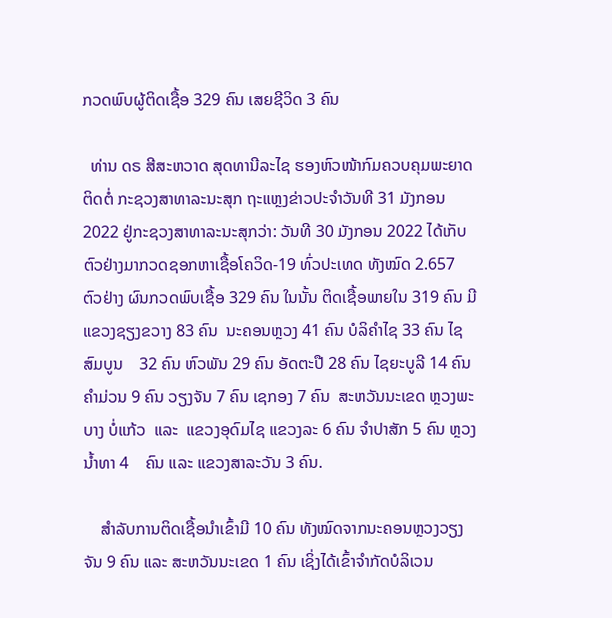ກວດພົບຜູ້ຕິດເຊື້ອ 329 ຄົນ ເສຍຊີວິດ 3 ຄົນ

  ທ່ານ ດຣ ສີສະຫວາດ ສຸດທານີລະໄຊ ຮອງຫົວໜ້າກົມຄວບຄຸມພະຍາດຕິດຕໍ່ ກະຊວງສາທາລະນະສຸກ ຖະແຫຼງຂ່າວປະຈຳວັນທີ 31 ມັງກອນ 2022 ຢູ່ກະຊວງສາທາລະນະສຸກວ່າ: ວັນທີ 30 ມັງກອນ 2022 ໄດ້ເກັບຕົວຢ່າງມາກວດຊອກຫາເຊື້ອໂຄວິດ-19 ທົ່ວປະເທດ ທັງໝົດ 2.657 ຕົວຢ່າງ ຜົນກວດພົບເຊື້ອ 329 ຄົນ ໃນນັ້ນ ຕິດເຊື້ອພາຍໃນ 319 ຄົນ ມີແຂວງຊຽງຂວາງ 83 ຄົນ  ນະຄອນຫຼວງ 41 ຄົນ ບໍລິຄໍາໄຊ 33 ຄົນ ໄຊສົມບູນ    32 ຄົນ ຫົວພັນ 29 ຄົນ ອັດຕະປື 28 ຄົນ ໄຊຍະບູລີ 14 ຄົນ ຄໍາມ່ວນ 9 ຄົນ ວຽງຈັນ 7 ຄົນ ເຊກອງ 7 ຄົນ  ສະຫວັນນະເຂດ ຫຼວງພະບາງ ບໍ່ແກ້ວ  ແລະ  ແຂວງອຸດົມໄຊ ແຂວງລະ 6 ຄົນ ຈໍາປາສັກ 5 ຄົນ ຫຼວງນໍ້າທາ 4    ຄົນ ແລະ ແຂວງສາລະວັນ 3 ຄົນ.

    ສໍາລັບການຕິດເຊື້ອນໍາເຂົ້າມີ 10 ຄົນ ທັງໝົດຈາກນະຄອນຫຼວງວຽງຈັນ 9 ຄົນ ແລະ ສະຫວັນນະເຂດ 1 ຄົນ ເຊິ່ງໄດ້ເຂົ້າຈຳກັດບໍລິເວນ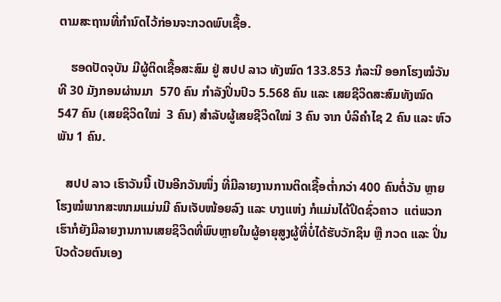ຕາມສະຖານທີ່ກຳນົດໄວ້ກ່ອນຈະກວດພົບເຊື້ອ.

    ຮອດປັດຈຸບັນ ມີຜູ້ຕິດເຊື້ອສະສົມ ຢູ່ ສປປ ລາວ ທັງໝົດ 133.853 ກໍລະນີ ອອກໂຮງໝໍວັນທີ 30 ມັງກອນຜ່ານມາ  570 ຄົນ ກຳລັງປິ່ນປົວ 5.568 ຄົນ ແລະ ເສຍຊີວິດສະສົມທັງໝົດ 547 ຄົນ (ເສຍຊິວິດໃໝ່  3 ຄົນ) ສຳລັບຜູ້ເສຍຊີວິດໃໝ່ 3 ຄົນ ຈາກ ບໍລິຄໍາໄຊ 2 ຄົນ ແລະ ຫົວພັນ 1 ຄົນ.

   ສປປ ລາວ ເຮົາວັນນີ້ ເປັນອີກວັນໜຶ່ງ ທີ່ມີລາຍງານການຕິດເຊື້ອຕໍ່າກວ່າ 400 ຄົນຕໍ່ວັນ ຫຼາຍໂຮງໝໍພາກສະໜາມແມ່ນມີ ຄົນເຈັບໜ້ອຍລົງ ແລະ ບາງແຫ່ງ ກໍແມ່ນໄດ້ປິດຊົ່ວຄາວ  ແຕ່ພວກເຮົາກໍຍັງມີລາຍງານການເສຍຊິວິດທີ່ພົບຫຼາຍໃນຜູ້ອາຍຸສູງຜູ້ທີ່ບໍ່ໄດ້ຮັບວັກຊິນ ຫຼື ກວດ ແລະ ປິ່ນປົວດ້ວຍຕົນເອງ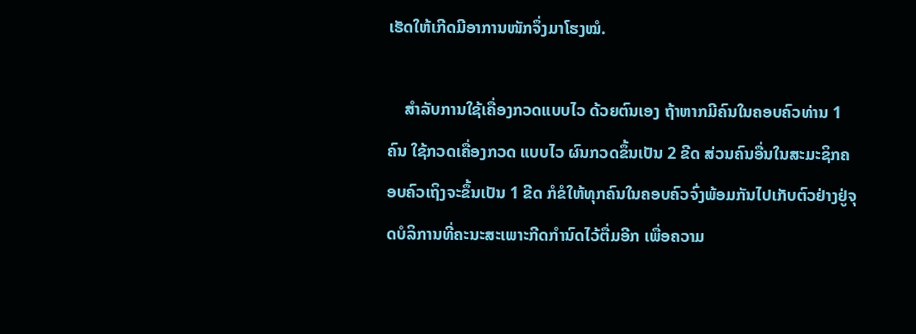ເຮັດໃຫ້ເກີດມີອາການໜັກຈຶ່ງມາໂຮງໝໍ.

    ສໍາລັບການໃຊ້ເຄື່ອງກວດແບບໄວ ດ້ວຍຕົນເອງ ຖ້າຫາກມີຄົນໃນຄອບຄົວທ່ານ 1 ຄົນ ໃຊ້ກວດເຄື່ອງກວດ ແບບໄວ ຜົນກວດຂຶ້ນເປັນ 2 ຂີດ ສ່ວນຄົນອື່ນໃນສະມະຊິກຄອບຄົວເຖິງຈະຂຶ້ນເປັນ 1 ຂີດ ກໍຂໍໃຫ້ທຸກຄົນໃນຄອບຄົວຈົ່ງພ້ອມກັນໄປເກັບຕົວຢ່າງຢູ່ຈຸດບໍລິການທີ່ຄະນະສະເພາະກີດກຳນົດໄວ້ຕື່ມອີກ ເພື່ອຄວາມ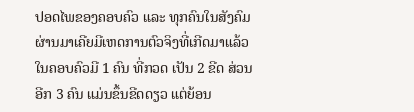ປອດໄພຂອງຄອບຄົວ ແລະ ທຸກຄົນໃນສັງຄົມ  ຜ່ານມາເຄີຍມີເຫດການຕົວຈິງທີ່ເກີດມາແລ້ວ ໃນຄອບຄົວມີ 1 ຄົນ ທີ່ກວດ ເປັນ 2 ຂີດ ສ່ວນອີກ 3 ຄົນ ແມ່ນຂຶ້ນຂີດດຽວ ແຕ່ຍ້ອນ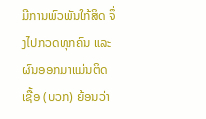ມີການພົວພັນໃກ້ສິດ ຈຶ່ງໄປກວດທຸກຄົນ ແລະ ຜົນອອກມາແມ່ນຕິດເຊື້ອ (ບວກ) ຍ້ອນວ່າ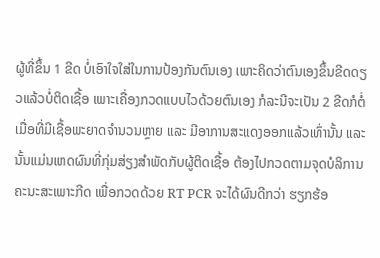ຜູ້ທີ່ຂຶ້ນ 1 ຂີດ ບໍ່ເອົາໃຈໃສ່ໃນການປ້ອງກັນຕົນເອງ ເພາະຄິດວ່າຕົນເອງຂຶ້ນຂີດດຽວແລ້ວບໍ່ຕິດເຊື້ອ ເພາະເຄື່ອງກວດແບບໄວດ້ວຍຕົນເອງ ກໍລະນີຈະເປັນ 2 ຂີດກໍຕໍ່ເມື່ອທີ່ມີເຊື້ອພະຍາດຈຳນວນຫຼາຍ ແລະ ມີອາການສະແດງອອກແລ້ວເທົ່ານັ້ນ ແລະ ນັ້ນແມ່ນເຫດຜົນທີ່ກຸ່ມສ່ຽງສຳພັດກັບຜູ້ຕິດເຊື້ອ ຕ້ອງໄປກວດຕາມຈຸດບໍລິການຄະນະສະເພາະກີດ ເພື່ອກວດດ້ວຍ RT PCR ຈະໄດ້ຜົນດີກວ່າ ຮຽກຮ້ອ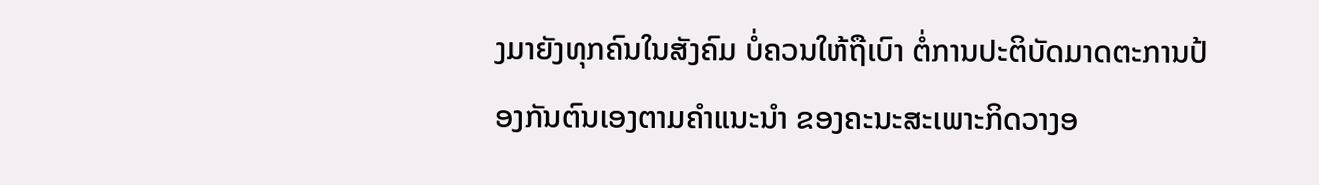ງມາຍັງທຸກຄົນໃນສັງຄົມ ບໍ່ຄວນໃຫ້ຖືເບົາ ຕໍ່ການປະຕິບັດມາດຕະການປ້ອງກັນຕົນເອງຕາມຄຳແນະນຳ ຂອງຄະນະສະເພາະກິດວາງອ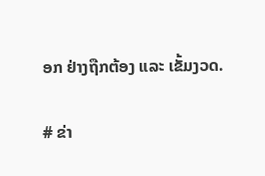ອກ ຢ່າງຖືກຕ້ອງ ແລະ ເຂັ້ມງວດ.

# ຂ່າ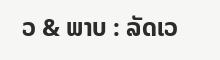ວ & ພາບ : ລັດເວ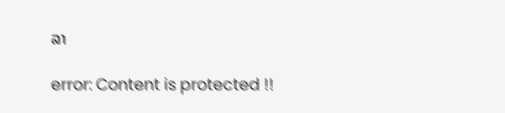ລາ

error: Content is protected !!